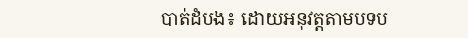បាត់ដំបង៖ ដោយអនុវត្តតាមបទប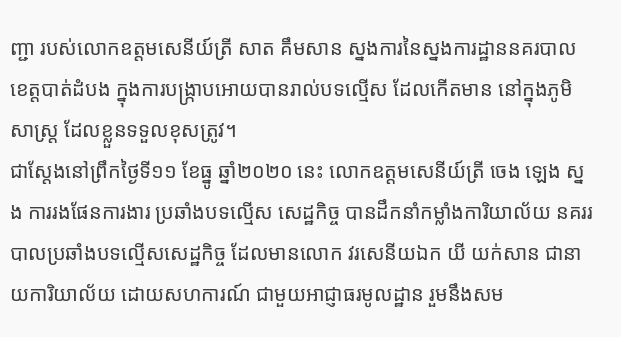ញ្ជា របស់លោកឧត្តមសេនីយ៍ត្រី សាត គឹមសាន ស្នងការនៃស្នងការដ្ឋាននគរបាល ខេត្តបាត់ដំបង ក្នុងការបង្ក្រាបអោយបានរាល់បទល្មើស ដែលកើតមាន នៅក្នុងភូមិសាស្ត្រ ដែលខ្លួនទទួលខុសត្រូវ។
ជាស្តែងនៅព្រឹកថ្ងៃទី១១ ខែធ្នូ ឆ្នាំ២០២០ នេះ លោកឧត្តមសេនីយ៍ត្រី ចេង ឡេង ស្នង ការរងផែនការងារ ប្រឆាំងបទល្មេីស សេដ្ឋកិច្ច បានដឹកនាំកម្លាំងការិយាល័យ នគររបាលប្រឆាំងបទល្មេីសសេដ្ឋកិច្ច ដែលមានលោក វរសេនីយឯក យី យក់សាន ជានាយការិយាល័យ ដោយសហការណ៍ ជាមួយអាជ្ញាធរមូលដ្ឋាន រួមនឹងសម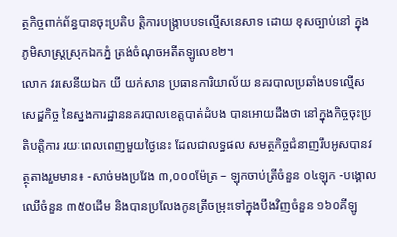ត្ថកិច្ចពាក់ព័ន្ធបានចុះប្រតិប ត្តិការបង្រ្កាបបទល្មើសនេសាទ ដោយ ខុសច្បាប់នៅ ក្នុងភូមិសាស្រ្តស្រុកឯកភ្នំ ត្រង់ចំណុចអតីតឡូលេខ២។
លោក វរសេនីយឯក យី យក់សាន ប្រធានការិយាល័យ នគរបាលប្រឆាំងបទល្មើសសេដ្ឌកិច្ច នៃស្នងការដ្ឋាននគរបាលខេត្តបាត់ដំបង បានអោយដឹងថា នៅក្នុងកិច្ចចុះប្រតិបត្តិការ រយៈពេលពេញមួយថ្ងៃនេះ ដែលជាលទ្ធផល សមត្ថកិច្ចជំនាញរឹបអូសបានវត្ថុតាងរួមមាន៖ -សាច់មងប្រវែង ៣,០០០ម៉ែត្រ – ឡុកចាប់ត្រីចំនួន ០៤ឡុក -បង្គោលឈើចំនួន ៣៥០ដើម និងបានប្រលែងកូនត្រីចម្រុះទៅក្នុងបឹងវិញចំនួន ១៦០គីឡូ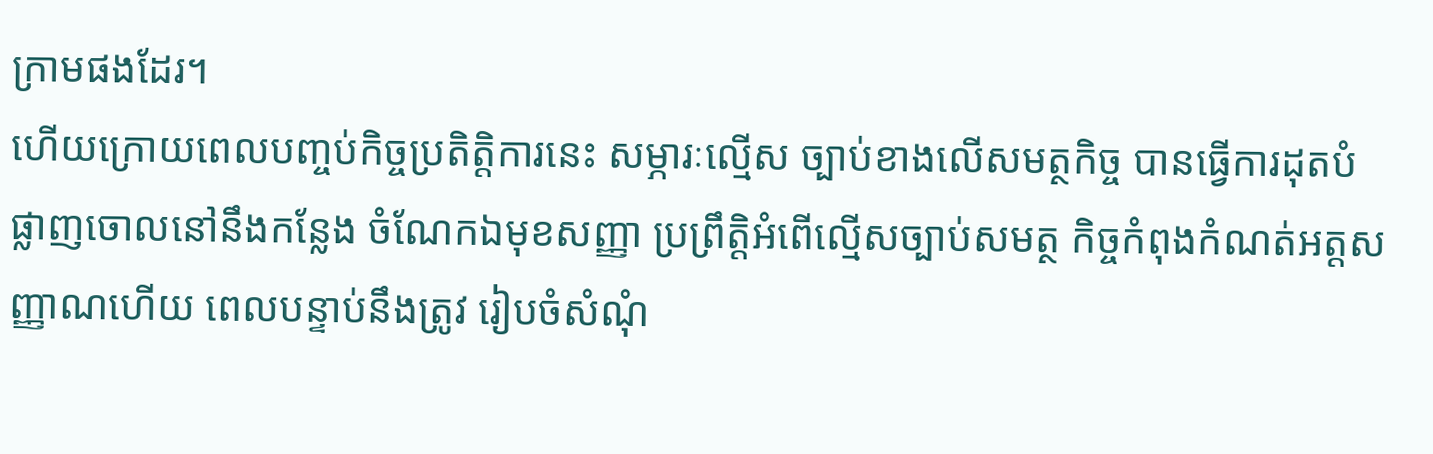ក្រាមផងដែរ។
ហើយក្រោយពេលបញ្ចប់កិច្ចប្រតិត្តិការនេះ សម្ភារៈល្មើស ច្បាប់ខាងលើសមត្ថកិច្ច បានធ្វេីការដុតបំផ្លាញចោលនៅនឹងកន្លែង ចំណែកឯមុខសញ្ញា ប្រព្រឹត្តិអំពេីល្មេីសច្បាប់សមត្ថ កិច្ចកំពុងកំណត់អត្តសញ្ញាណហេីយ ពេលបន្ទាប់នឹងត្រូវ រៀបចំសំណុំ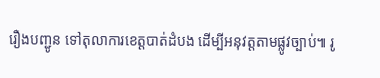រឿងបញ្ជូន ទៅតុលាការខេត្តបាត់ដំបង ដេីម្បីអនុវត្តតាមផ្លូវច្បាប់៕ រូ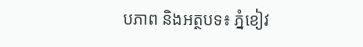បភាព និងអត្ថបទ៖ ភ្នំខៀវ